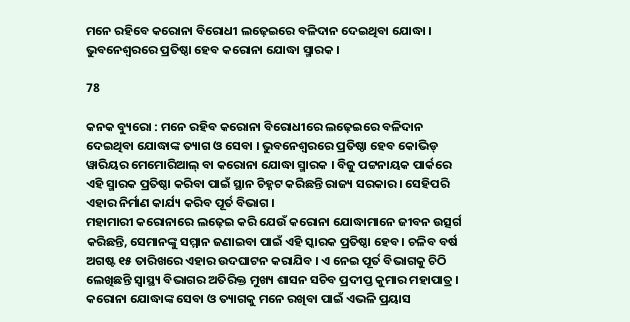ମନେ ରହିବେ କରୋନା ବିରୋଧୀ ଲଢ଼େଇରେ ବଳିଦାନ ଦେଇଥିବା ଯୋଦ୍ଧା । ଭୁବନେଶ୍ୱରରେ ପ୍ରତିଷ୍ଠା ହେବ କରୋନା ଯୋଦ୍ଧା ସ୍ମାରକ ।

78

କନକ ବ୍ୟୁରୋ : ମନେ ରହିବ କରୋନା ବିରୋଧୀରେ ଲଢ଼େଇରେ ବଳିଦାନ ଦେଇଥିବା ଯୋଦ୍ଧାଙ୍କ ତ୍ୟାଗ ଓ ସେବା । ଭୁବନେଶ୍ୱରରେ ପ୍ରତିଷ୍ଠା ହେବ କୋଭିଡ୍ ୱାରିୟର ମେମୋରିଆଲ୍ ବା କରୋନା ଯୋଦ୍ଧା ସ୍ମାରକ । ବିଜୁ ପଟ୍ଟନାୟକ ପାର୍କରେ ଏହି ସ୍ମାରକ ପ୍ରତିଷ୍ଠା କରିବା ପାଇଁ ସ୍ଥାନ ଚିହ୍ନଟ କରିଛନ୍ତି ରାଜ୍ୟ ସରକାର । ସେହିପରି ଏହାର ନିର୍ମାଣ କାର୍ଯ୍ୟ କରିବ ପୂର୍ତ ବିଭାଗ ।
ମହାମାରୀ କରୋନାରେ ଲଢ଼େଇ କରି ଯେଉଁ କରୋନା ଯୋଦ୍ଧାମାନେ ଜୀବନ ଉତ୍ସର୍ଗ କରିଛନ୍ତି, ସେମାନଙ୍କୁ ସମ୍ମାନ ଜଣାଇବା ପାଇଁ ଏହି ସ୍କାରକ ପ୍ରତିଷ୍ଠା ହେବ । ଚଳିବ ବର୍ଷ ଅଗଷ୍ଟ ୧୫ ତାରିଖରେ ଏହାର ଉଦଘାଟନ କରାଯିବ । ଏ ନେଇ ପୂର୍ତ ବିଭାଗକୁ ଚିଠି ଲେଖିଛନ୍ତି ସ୍ୱାସ୍ଥ୍ୟ ବିଭାଗର ଅତିରିକ୍ତ ମୁଖ୍ୟ ଶାସନ ସଚିବ ପ୍ରଦୀପ୍ତ କୁମାର ମହାପାତ୍ର । କରୋନା ଯୋଦ୍ଧାଙ୍କ ସେବା ଓ ତ୍ୟାଗକୁ ମନେ ରଖିବା ପାଇଁ ଏଭଳି ପ୍ରୟାସ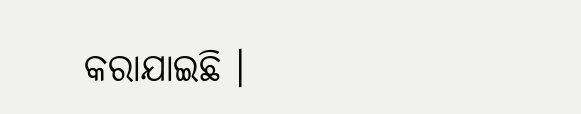କରାଯାଇଛି ।